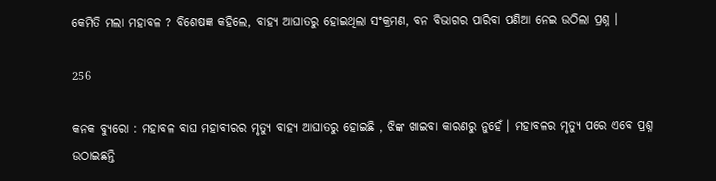କେମିତି ମଲା ମହାବଳ ? ବିଶେଷଜ୍ଞ କହିଲେ, ବାହ୍ୟ ଆଘାତରୁ ହୋଇଥିଲା ସଂକ୍ରମଣ, ବନ ବିଭାଗର ପାରିବା ପଣିଆ ନେଇ ଉଠିଲା ପ୍ରଶ୍ନ ।

256

କନକ ବ୍ୟୁରୋ : ମହାବଳ ବାଘ ମହାବୀରର ମୃତ୍ୟୁ ବାହ୍ୟ ଆଘାତରୁ ହୋଇଛି , ଝିଙ୍କ ଖାଇବା କାରଣରୁ ନୁହେଁ । ମହାବଳର ମୃତ୍ୟୁ ପରେ ଏବେ ପ୍ରଶ୍ନ ଉଠାଇଛନ୍ତି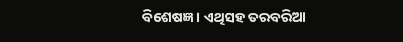ବିଶେଷଜ୍ଞ । ଏଥିସହ ତରବରିଆ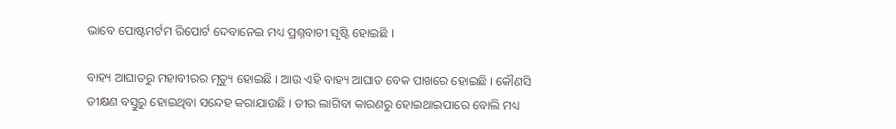ଭାବେ ପୋଷ୍ଟମର୍ଟମ ରିପୋର୍ଟ ଦେବାନେଇ ମଧ୍ୟ ପ୍ରଶ୍ନବାଚୀ ସୃଷ୍ଟି ହୋଇଛି ।

ବାହ୍ୟ ଆଘାତରୁ ମହାବୀରର ମୃତ୍ୟୁ ହୋଇଛି । ଆଉ ଏହି ବାହ୍ୟ ଆଘାତ ବେକ ପାଖରେ ହୋଇଛି । କୌଣସି ତୀକ୍ଷଣ ବସ୍ତୁରୁ ହୋଇଥିବା ସନ୍ଦେହ କରାଯାଉଛି । ତୀର ଲାଗିବା କାରଣରୁ ହୋଇଥାଇପାରେ ବୋଲି ମଧ୍ୟ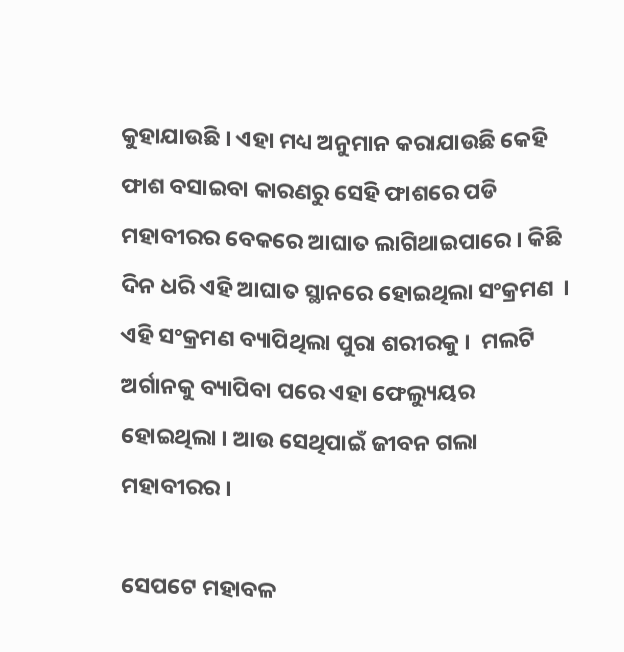କୁହାଯାଉଛି । ଏହା ମଧ୍ୟ ଅନୁମାନ କରାଯାଉଛି କେହି ଫାଶ ବସାଇବା କାରଣରୁ ସେହି ଫାଶରେ ପଡି ମହାବୀରର ବେକରେ ଆଘାତ ଲାଗିଥାଇପାରେ । କିଛି ଦିନ ଧରି ଏହି ଆଘାତ ସ୍ଥାନରେ ହୋଇଥିଲା ସଂକ୍ରମଣ  । ଏହି ସଂକ୍ରମଣ ବ୍ୟାପିଥିଲା ପୁରା ଶରୀରକୁ ।  ମଲଟି ଅର୍ଗାନକୁ ବ୍ୟାପିବା ପରେ ଏହା ଫେଲ୍ୟୁୟର ହୋଇଥିଲା । ଆଉ ସେଥିପାଇଁ ଜୀବନ ଗଲା ମହାବୀରର ।

ସେପଟେ ମହାବଳ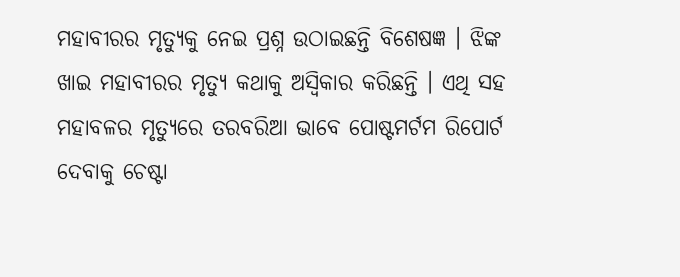ମହାବୀରର ମୃତ୍ୟୁକୁ ନେଇ ପ୍ରଶ୍ନ ଉଠାଇଛନ୍ତି ବିଶେଷଜ୍ଞ । ଝିଙ୍କ ଖାଇ ମହାବୀରର ମୃତ୍ୟୁ କଥାକୁ ଅସ୍ୱିକାର କରିଛନ୍ତି । ଏଥି ସହ ମହାବଳର ମୃତ୍ୟୁରେ ତରବରିଆ ଭାବେ ପୋଷ୍ଟମର୍ଟମ ରିପୋର୍ଟ ଦେବାକୁ ଚେଷ୍ଟା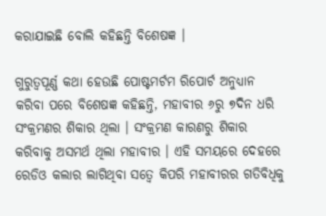କରାଯାଇଛି ବୋଲି କହିଛନ୍ତି ବିଶେଷଜ୍ଞ ।

ଗୁରୁତ୍ୱପୂର୍ଣ୍ଣ କଥା ହେଉଛି ପୋଷ୍ଟମର୍ଟମ ରିପୋର୍ଟ ଅନୁଧ୍ୟାନ କରିବା ପରେ ବିଶେଷଜ୍ଞ କହିଛନ୍ତି, ମହାବୀର ୬ରୁ ୭ଦିନ ଧରି ସଂକ୍ରମଣର ଶିକାର ଥିଲା । ସଂକ୍ରମଣ କାରଣରୁ ଶିକାର କରିବାକୁ ଅସମର୍ଥ ଥିଲା ମହାବୀର । ଏହି ସମୟରେ ଦେହରେ ରେଡିଓ କଲାର ଲାଗିଥିବା ସତ୍ୱେ କିପରି ମହାବୀରର ଗତିବିଧିକୁ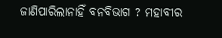ଜାଣିପାରିଲାନାହିଁ ବନବିଭାଗ ? ମହାବୀର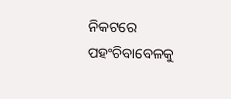ନିକଟରେ ପହଂଚିବାବେଳକୁ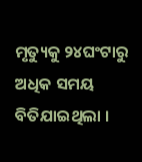ମୃତ୍ୟୁକୁ ୨୪ଘଂଟାରୁ ଅଧିକ ସମୟ ବିତିଯାଇଥିଲା ।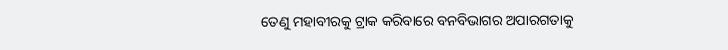ତେଣୁ ମହାବୀରକୁ ଟ୍ରାକ କରିବାରେ ବନବିଭାଗର ଅପାରଗତାକୁ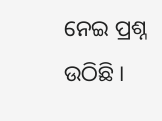ନେଇ ପ୍ରଶ୍ନ ଉଠିଛି ।